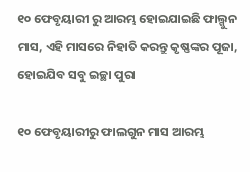୧୦ ଫେବୃୟାରୀ ରୁ ଆରମ୍ଭ ହୋଇଯାଇଛି ଫାଲ୍ଗୁନ ମାସ, ଏହି ମାସରେ ନିହାତି କରନ୍ତୁ କୃଷ୍ଣଙ୍କର ପୂଜା, ହୋଇଯିବ ସବୁ ଇଚ୍ଛା ପୁରା

୧୦ ଫେବୃୟାରୀରୁ ଫାଲଗୁନ ମାସ ଆରମ୍ଭ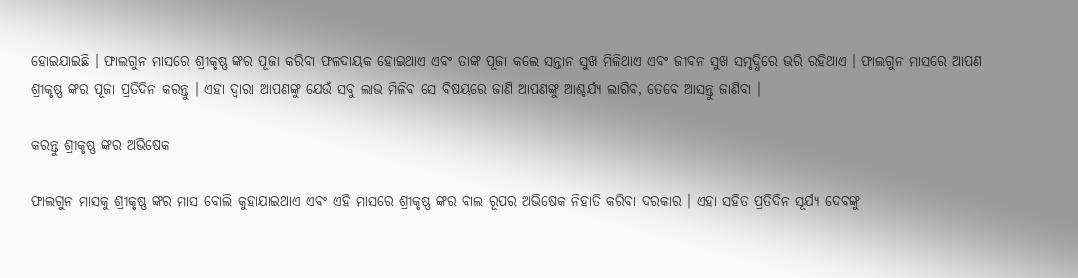ହୋଇଯାଇଛି । ଫାଲଗୁନ ମାସରେ ଶ୍ରୀକୃଷ୍ଣ ଙ୍କର ପୂଜା କରିବା ଫଳଦାୟକ ହୋଇଥାଏ ଏବଂ ତାଙ୍କ ପୂଜା କଲେ ସନ୍ତାନ ସୁଖ ମିଳିଥାଏ ଏବଂ ଜୀବନ ସୁଖ ସମୃଦ୍ଧିରେ ଭରି ରହିଥାଏ । ଫାଲଗୁନ ମାସରେ ଆପଣ ଶ୍ରୀକୃଷ୍ଣ ଙ୍କର ପୂଜା ପ୍ରତିଦିନ କରନ୍ତୁ । ଏହା ଦ୍ଵାରା ଆପଣଙ୍କୁ ଯେଉଁ ସବୁ ଲାଭ ମିଳିବ ସେ ବିଷୟରେ ଜାଣି ଆପଣଙ୍କୁ ଆଶ୍ଚର୍ଯ୍ୟ ଲାଗିବ, ତେବେ ଆସନ୍ତୁ ଜାଣିବା ।

କରନ୍ତୁ ଶ୍ରୀକୃଷ୍ଣ ଙ୍କର ଅଭିଷେକ

ଫାଲଗୁନ ମାସକୁ ଶ୍ରୀକୃଷ୍ଣ ଙ୍କର ମାସ ବୋଲି କୁହାଯାଇଥାଏ ଏବଂ ଏହି ମାସରେ ଶ୍ରୀକୃଷ୍ଣ ଙ୍କର ବାଲ ରୂପର ଅଭିଷେକ ନିହାତି କରିବା ଦରକାର । ଏହା ସହିତ ପ୍ରତିଦିନ ସୂର୍ଯ୍ୟ ଦେବଙ୍କୁ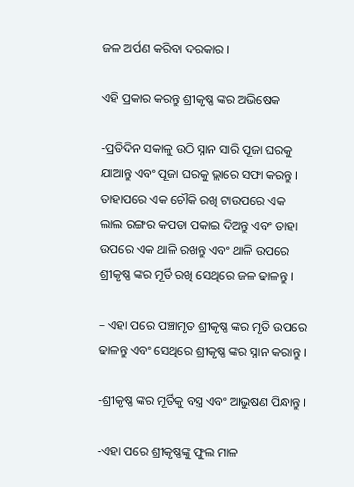ଜଳ ଅର୍ପଣ କରିବା ଦରକାର ।

ଏହି ପ୍ରକାର କରନ୍ତୁ ଶ୍ରୀକୃଷ୍ଣ ଙ୍କର ଅଭିଷେକ

-ପ୍ରତିଦିନ ସକାଳୁ ଉଠି ସ୍ନାନ ସାରି ପୂଜା ଘରକୁ ଯାଆନ୍ତୁ ଏବଂ ପୂଜା ଘରକୁ ଭ୍ଲାରେ ସଫା କରନ୍ତୁ । ତାହାପରେ ଏକ ଚୌକି ରଖି ଟାଉପରେ ଏକ ଲାଲ ରଙ୍ଗର କପଡା ପକାଇ ଦିଅନ୍ତୁ ଏବଂ ତାହା ଉପରେ ଏକ ଥାଳି ରଖନ୍ତୁ ଏବଂ ଥାଳି ଉପରେ ଶ୍ରୀକୃଷ୍ଣ ଙ୍କର ମୂର୍ତି ରଖି ସେଥିରେ ଜଳ ଢାଳନ୍ତୁ ।

– ଏହା ପରେ ପଞ୍ଚାମୃତ ଶ୍ରୀକୃଷ୍ଣ ଙ୍କର ମୃତି ଉପରେ ଢାଳନ୍ତୁ ଏବଂ ସେଥିରେ ଶ୍ରୀକୃଷ୍ଣ ଙ୍କର ସ୍ନାନ କରାନ୍ତୁ ।

-ଶ୍ରୀକୃଷ୍ଣ ଙ୍କର ମୂର୍ତିକୁ ବସ୍ତ୍ର ଏବଂ ଆଭୁଷଣ ପିନ୍ଧାନ୍ତୁ ।

-ଏହା ପରେ ଶ୍ରୀକୃଷ୍ଣଙ୍କୁ ଫୁଲ ମାଳ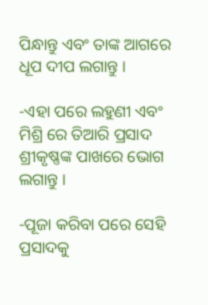ପିନ୍ଧାନ୍ତୁ ଏବଂ ତାଙ୍କ ଆଗରେ ଧୂପ ଦୀପ ଲଗାନ୍ତୁ ।

-ଏହା ପରେ ଲହୁଣୀ ଏବଂ ମିଶ୍ରି ରେ ତିଆରି ପ୍ରସାଦ ଶ୍ରୀକୃଷ୍ଣଙ୍କ ପାଖରେ ଭୋଗ ଲଗାନ୍ତୁ ।

-ପୂଜା କରିବା ପରେ ସେହି ପ୍ରସାଦକୁ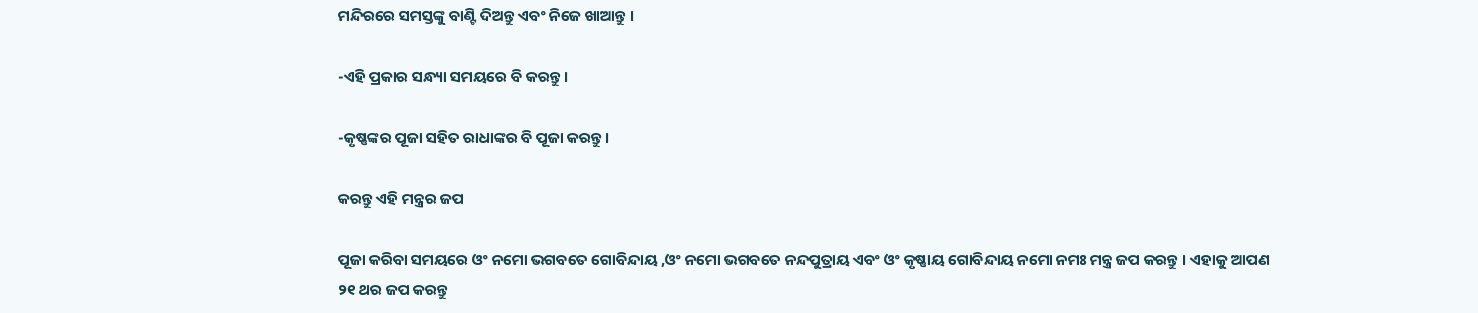ମନ୍ଦିରରେ ସମସ୍ତଙ୍କୁ ବାଣ୍ଟି ଦିଅନ୍ତୁ ଏବଂ ନିଜେ ଖାଆନ୍ତୁ ।

-ଏହି ପ୍ରକାର ସନ୍ଧ୍ୟା ସମୟରେ ବି କରନ୍ତୁ ।

-କୃଷ୍ଣଙ୍କର ପୂଜା ସହିତ ରାଧାଙ୍କର ବି ପୂଜା କରନ୍ତୁ ।

କରନ୍ତୁ ଏହି ମନ୍ତ୍ରର ଜପ

ପୂଜା କରିବା ସମୟରେ ଓଂ ନମୋ ଭଗବତେ ଗୋବିନ୍ଦାୟ ,ଓଂ ନମୋ ଭଗବତେ ନନ୍ଦପୁତ୍ରାୟ ଏବଂ ଓଂ କୃଷ୍ଣାୟ ଗୋବିନ୍ଦାୟ ନମୋ ନମଃ ମନ୍ତ୍ର ଜପ କରନ୍ତୁ । ଏହାକୁ ଆପଣ ୨୧ ଥର ଜପ କରନ୍ତୁ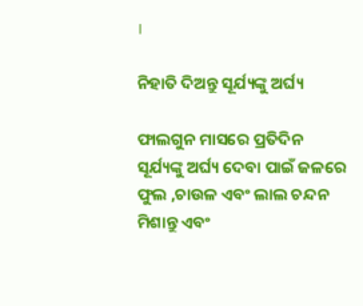।

ନିହାତି ଦିଅନ୍ତୁ ସୂର୍ଯ୍ୟଙ୍କୁ ଅର୍ଘ୍ୟ

ଫାଲଗୁନ ମାସରେ ପ୍ରତିଦିନ ସୂର୍ଯ୍ୟଙ୍କୁ ଅର୍ଘ୍ୟ ଦେବା ପାଇଁ ଜଳରେ ଫୁଲ ,ଚାଉଳ ଏବଂ ଲାଲ ଚନ୍ଦନ ମିଶାନ୍ତୁ ଏବଂ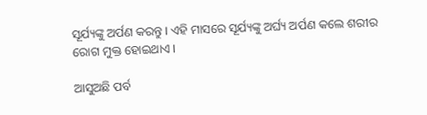ସୂର୍ଯ୍ୟଙ୍କୁ ଅର୍ପଣ କରନ୍ତୁ । ଏହି ମାସରେ ସୂର୍ଯ୍ୟଙ୍କୁ ଅର୍ଘ୍ୟ ଅର୍ପଣ କଲେ ଶରୀର ରୋଗ ମୁକ୍ତ ହୋଇଥାଏ ।

ଆସୁଅଛି ପର୍ବ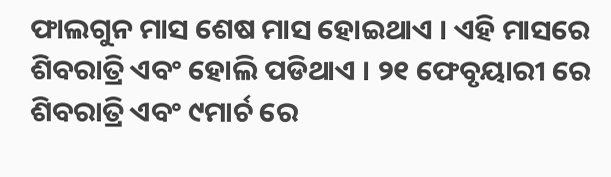ଫାଲଗୁନ ମାସ ଶେଷ ମାସ ହୋଇଥାଏ । ଏହି ମାସରେ ଶିବରାତ୍ରି ଏବଂ ହୋଲି ପଡିଥାଏ । ୨୧ ଫେବୃୟାରୀ ରେ ଶିବରାତ୍ରି ଏବଂ ୯ମାର୍ଚ ରେ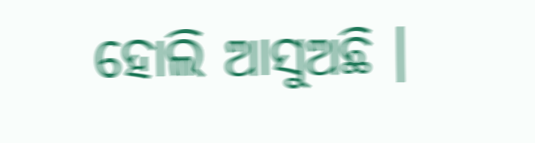ହୋଲି ଆସୁଅଛି ।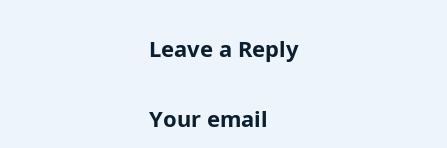Leave a Reply

Your email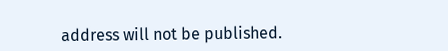address will not be published.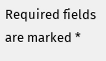Required fields are marked *